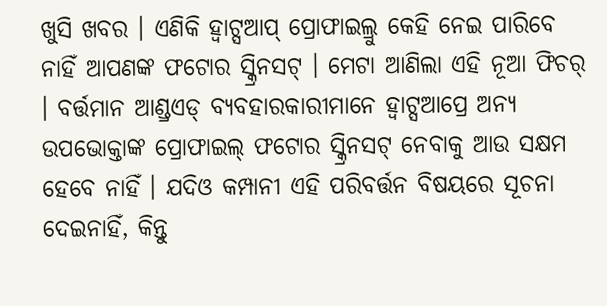ଖୁସି ଖବର । ଏଣିକି ହ୍ୱାଟ୍ସଆପ୍ ପ୍ରୋଫାଇଲ୍ରୁ କେହି ନେଇ ପାରିବେ ନାହିଁ ଆପଣଙ୍କ ଫଟୋର ସ୍କ୍ରିନସଟ୍ । ମେଟା ଆଣିଲା ଏହି ନୂଆ ଫିଚର୍ । ବର୍ତ୍ତମାନ ଆଣ୍ଡ୍ରଏଡ୍ ବ୍ୟବହାରକାରୀମାନେ ହ୍ୱାଟ୍ସଆପ୍ରେ ଅନ୍ୟ ଉପଭୋକ୍ତାଙ୍କ ପ୍ରୋଫାଇଲ୍ ଫଟୋର ସ୍କ୍ରିନସଟ୍ ନେବାକୁ ଆଉ ସକ୍ଷମ ହେବେ ନାହିଁ । ଯଦିଓ କମ୍ପାନୀ ଏହି ପରିବର୍ତ୍ତନ ବିଷୟରେ ସୂଚନା ଦେଇନାହିଁ, କିନ୍ତୁ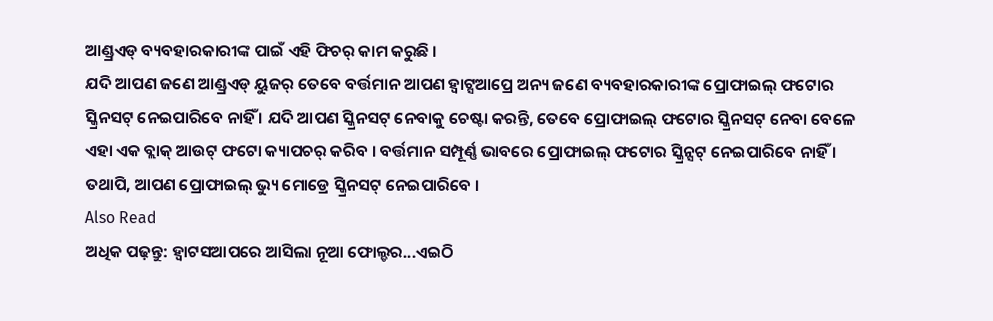ଆଣ୍ଡ୍ରଏଡ୍ ବ୍ୟବହାରକାରୀଙ୍କ ପାଇଁ ଏହି ଫିଚର୍ କାମ କରୁଛି ।
ଯଦି ଆପଣ ଜଣେ ଆଣ୍ଡ୍ରଏଡ୍ ୟୁଜର୍ ତେବେ ବର୍ତ୍ତମାନ ଆପଣ ହ୍ୱାଟ୍ସଆପ୍ରେ ଅନ୍ୟ ଜଣେ ବ୍ୟବହାରକାରୀଙ୍କ ପ୍ରୋଫାଇଲ୍ ଫଟୋର ସ୍କ୍ରିନସଟ୍ ନେଇପାରିବେ ନାହିଁ । ଯଦି ଆପଣ ସ୍କ୍ରିନସଟ୍ ନେବାକୁ ଚେଷ୍ଟା କରନ୍ତି, ତେବେ ପ୍ରୋଫାଇଲ୍ ଫଟୋର ସ୍କ୍ରିନସଟ୍ ନେବା ବେଳେ ଏହା ଏକ ବ୍ଲାକ୍ ଆଉଟ୍ ଫଟୋ କ୍ୟାପଚର୍ କରିବ । ବର୍ତ୍ତମାନ ସମ୍ପୂର୍ଣ୍ଣ ଭାବରେ ପ୍ରୋଫାଇଲ୍ ଫଟୋର ସ୍କ୍ରିନ୍ସଟ୍ ନେଇପାରିବେ ନାହିଁ । ତଥାପି, ଆପଣ ପ୍ରୋଫାଇଲ୍ ଭ୍ୟୁ ମୋଡ୍ରେ ସ୍କ୍ରିନସଟ୍ ନେଇପାରିବେ ।
Also Read
ଅଧିକ ପଢ଼ନ୍ତୁ: ହ୍ୱାଟସଆପରେ ଆସିଲା ନୂଆ ଫୋଲ୍ଡର...ଏଇଠି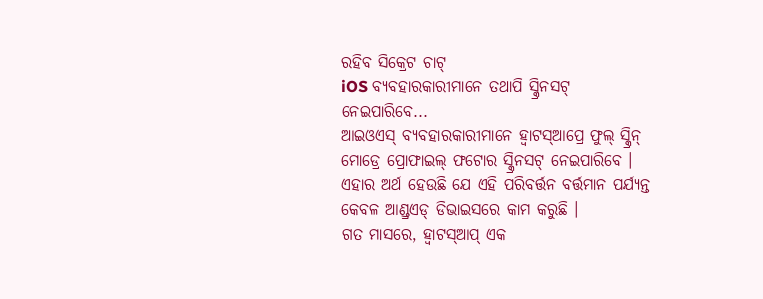ରହିବ ସିକ୍ରେଟ ଚାଟ୍
iOS ବ୍ୟବହାରକାରୀମାନେ ତଥାପି ସ୍କ୍ରିନସଟ୍ ନେଇପାରିବେ...
ଆଇଓଏସ୍ ବ୍ୟବହାରକାରୀମାନେ ହ୍ୱାଟସ୍ଆପ୍ରେ ଫୁଲ୍ ସ୍କ୍ରିନ୍ ମୋଡ୍ରେ ପ୍ରୋଫାଇଲ୍ ଫଟୋର ସ୍କ୍ରିନସଟ୍ ନେଇପାରିବେ । ଏହାର ଅର୍ଥ ହେଉଛି ଯେ ଏହି ପରିବର୍ତ୍ତନ ବର୍ତ୍ତମାନ ପର୍ଯ୍ୟନ୍ତ କେବଳ ଆଣ୍ଡ୍ରଏଡ୍ ଡିଭାଇସରେ କାମ କରୁଛି ।
ଗତ ମାସରେ, ହ୍ୱାଟସ୍ଆପ୍ ଏକ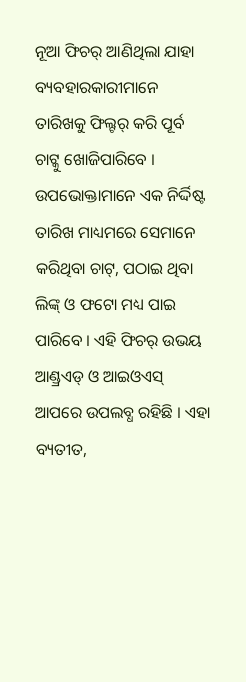ନୂଆ ଫିଚର୍ ଆଣିଥିଲା ଯାହା ବ୍ୟବହାରକାରୀମାନେ ତାରିଖକୁ ଫିଲ୍ଟର୍ କରି ପୂର୍ବ ଚାଟ୍କୁ ଖୋଜିପାରିବେ । ଉପଭୋକ୍ତାମାନେ ଏକ ନିର୍ଦ୍ଦିଷ୍ଟ ତାରିଖ ମାଧ୍ୟମରେ ସେମାନେ କରିଥିବା ଚାଟ୍, ପଠାଇ ଥିବା ଲିଙ୍କ୍ ଓ ଫଟୋ ମଧ୍ୟ ପାଇ ପାରିବେ । ଏହି ଫିଚର୍ ଉଭୟ ଆଣ୍ଡ୍ରଏଡ୍ ଓ ଆଇଓଏସ୍ ଆପରେ ଉପଲବ୍ଧ ରହିଛି । ଏହା ବ୍ୟତୀତ,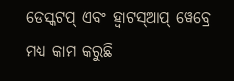ଡେସ୍କଟପ୍ ଏବଂ ହ୍ୱାଟସ୍ଆପ୍ ୱେବ୍ରେ ମଧ୍ୟ କାମ କରୁଛି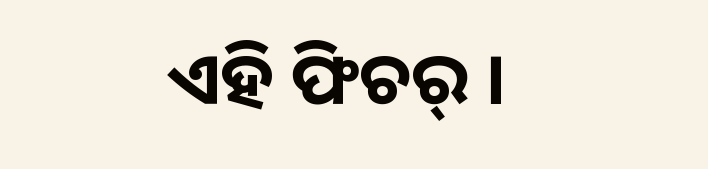ଏହି ଫିଚର୍ ।